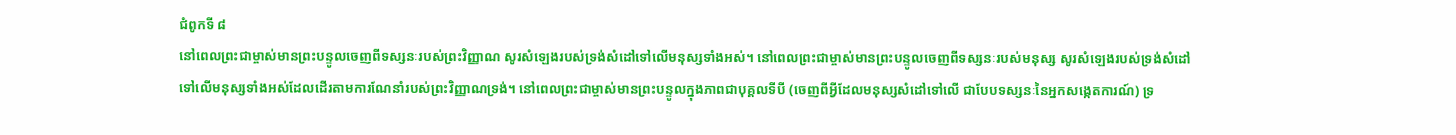ជំពូកទី ៨
នៅពេលព្រះជាម្ចាស់មានព្រះបន្ទូលចេញពីទស្សនៈរបស់ព្រះវិញ្ញាណ សូរសំឡេងរបស់ទ្រង់សំដៅទៅលើមនុស្សទាំងអស់។ នៅពេលព្រះជាម្ចាស់មានព្រះបន្ទូលចេញពីទស្សនៈរបស់មនុស្ស សូរសំឡេងរបស់ទ្រង់សំដៅទៅលើមនុស្សទាំងអស់ដែលដើរតាមការណែនាំរបស់ព្រះវិញ្ញាណទ្រង់។ នៅពេលព្រះជាម្ចាស់មានព្រះបន្ទូលក្នុងភាពជាបុគ្គលទីបី (ចេញពីអ្វីដែលមនុស្សសំដៅទៅលើ ជាបែបទស្សនៈនៃអ្នកសង្កេតការណ៍) ទ្រ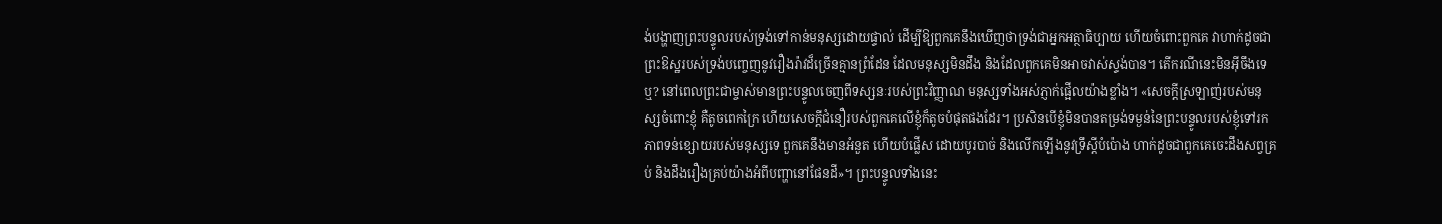ង់បង្ហាញព្រះបន្ទូលរបស់ទ្រង់ទៅកាន់មនុស្សដោយផ្ទាល់ ដើម្បីឱ្យពួកគេនឹងឃើញថាទ្រង់ជាអ្នកអត្ថាធិប្បាយ ហើយចំពោះពួកគេ វាហាក់ដូចជាព្រះឱស្ឋរបស់ទ្រង់បញ្ចេញនូវរឿងរ៉ាវដ៏ច្រើនគ្មានព្រំដែន ដែលមនុស្សមិនដឹង និងដែលពួកគេមិនអាចវាស់ស្ទង់បាន។ តើករណីនេះមិនអ៊ីចឹងទេឬ? នៅពេលព្រះជាម្ចាស់មានព្រះបន្ទូលចេញពីទស្សនៈរបស់ព្រះវិញ្ញាណ មនុស្សទាំងអស់ភ្ញាក់ផ្អើលយ៉ាងខ្លាំង។ «សេចក្ដីស្រឡាញ់របស់មនុស្សចំពោះខ្ញុំ គឺតូចពេកក្រៃ ហើយសេចក្ដីជំនឿរបស់ពួកគេលើខ្ញុំក៏តូចបំផុតផងដែរ។ ប្រសិនបើខ្ញុំមិនបានតម្រង់ទម្ងន់នៃព្រះបន្ទូលរបស់ខ្ញុំទៅរកភាពទន់ខ្សោយរបស់មនុស្សទេ ពួកគេនឹងមានអំនួត ហើយបំផ្លើស ដោយបូរបាច់ និងលើកឡើងនូវទ្រឹស្ដីបំប៉ោង ហាក់ដូចជាពួកគេចេះដឹងសព្វគ្រប់ និងដឹងរឿងគ្រប់យ៉ាងអំពីបញ្ហានៅផែនដី»។ ព្រះបន្ទូលទាំងនេះ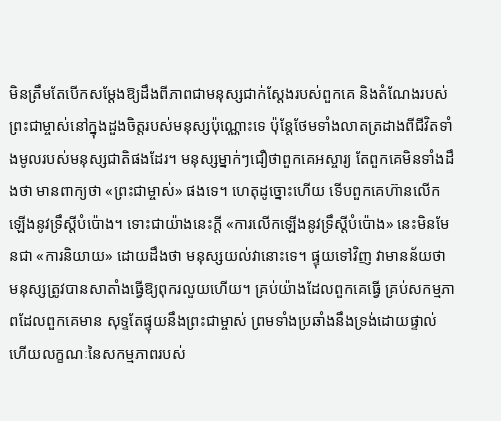មិនត្រឹមតែបើកសម្ដែងឱ្យដឹងពីភាពជាមនុស្សជាក់ស្ដែងរបស់ពួកគេ និងតំណែងរបស់ព្រះជាម្ចាស់នៅក្នុងដួងចិត្តរបស់មនុស្សប៉ុណ្ណោះទេ ប៉ុន្តែថែមទាំងលាតត្រដាងពីជីវិតទាំងមូលរបស់មនុស្សជាតិផងដែរ។ មនុស្សម្នាក់ៗជឿថាពួកគេអស្ចារ្យ តែពួកគេមិនទាំងដឹងថា មានពាក្យថា «ព្រះជាម្ចាស់» ផងទេ។ ហេតុដូច្នោះហើយ ទើបពួកគេហ៊ានលើកឡើងនូវទ្រឹស្ដីបំប៉ោង។ ទោះជាយ៉ាងនេះក្ដី «ការលើកឡើងនូវទ្រឹស្ដីបំប៉ោង» នេះមិនមែនជា «ការនិយាយ» ដោយដឹងថា មនុស្សយល់វានោះទេ។ ផ្ទុយទៅវិញ វាមានន័យថា មនុស្សត្រូវបានសាតាំងធ្វើឱ្យពុករលួយហើយ។ គ្រប់យ៉ាងដែលពួកគេធ្វើ គ្រប់សកម្មភាពដែលពួកគេមាន សុទ្ទតែផ្ទុយនឹងព្រះជាម្ចាស់ ព្រមទាំងប្រឆាំងនឹងទ្រង់ដោយផ្ទាល់ ហើយលក្ខណៈនៃសកម្មភាពរបស់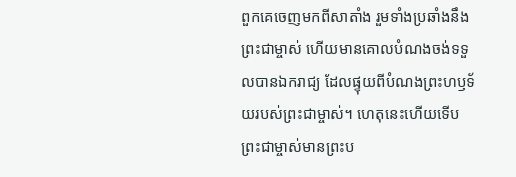ពួកគេចេញមកពីសាតាំង រួមទាំងប្រឆាំងនឹងព្រះជាម្ចាស់ ហើយមានគោលបំណងចង់ទទួលបានឯករាជ្យ ដែលផ្ទុយពីបំណងព្រះហឫទ័យរបស់ព្រះជាម្ចាស់។ ហេតុនេះហើយទើបព្រះជាម្ចាស់មានព្រះប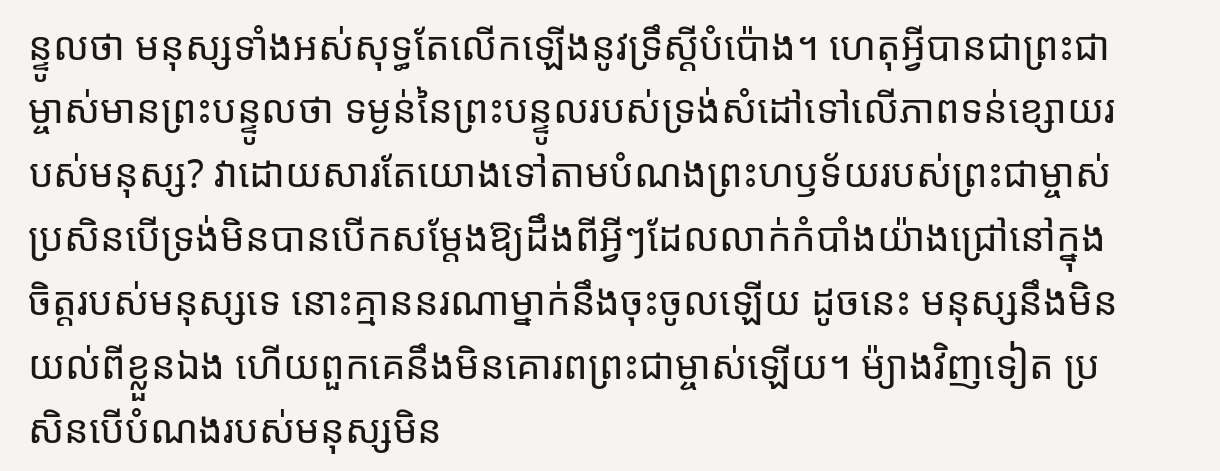ន្ទូលថា មនុស្សទាំងអស់សុទ្ធតែលើកឡើងនូវទ្រឹស្ដីបំប៉ោង។ ហេតុអ្វីបានជាព្រះជាម្ចាស់មានព្រះបន្ទូលថា ទម្ងន់នៃព្រះបន្ទូលរបស់ទ្រង់សំដៅទៅលើភាពទន់ខ្សោយរបស់មនុស្ស? វាដោយសារតែយោងទៅតាមបំណងព្រះហឫទ័យរបស់ព្រះជាម្ចាស់ ប្រសិនបើទ្រង់មិនបានបើកសម្ដែងឱ្យដឹងពីអ្វីៗដែលលាក់កំបាំងយ៉ាងជ្រៅនៅក្នុងចិត្តរបស់មនុស្សទេ នោះគ្មាននរណាម្នាក់នឹងចុះចូលឡើយ ដូចនេះ មនុស្សនឹងមិនយល់ពីខ្លួនឯង ហើយពួកគេនឹងមិនគោរពព្រះជាម្ចាស់ឡើយ។ ម៉្យាងវិញទៀត ប្រសិនបើបំណងរបស់មនុស្សមិន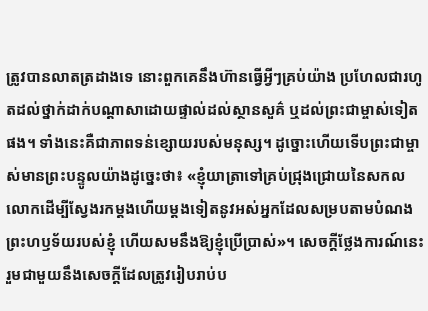ត្រូវបានលាតត្រដាងទេ នោះពួកគេនឹងហ៊ានធ្វើអ្វីៗគ្រប់យ៉ាង ប្រហែលជារហូតដល់ថ្នាក់ដាក់បណ្ដាសាដោយផ្ទាល់ដល់ស្ថានសួគ៌ ឬដល់ព្រះជាម្ចាស់ទៀតផង។ ទាំងនេះគឺជាភាពទន់ខ្សោយរបស់មនុស្ស។ ដូច្នោះហើយទើបព្រះជាម្ចាស់មានព្រះបន្ទូលយ៉ាងដូច្នេះថា៖ «ខ្ញុំយាត្រាទៅគ្រប់ជ្រុងជ្រោយនៃសកលលោកដើម្បីស្វែងរកម្ដងហើយម្ដងទៀតនូវអស់អ្នកដែលសម្របតាមបំណងព្រះហឫទ័យរបស់ខ្ញុំ ហើយសមនឹងឱ្យខ្ញុំប្រើប្រាស់»។ សេចក្ដីថ្លែងការណ៍នេះ រួមជាមួយនឹងសេចក្ដីដែលត្រូវរៀបរាប់ប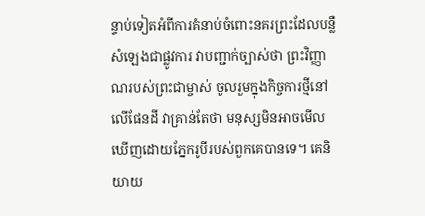ន្ទាប់ទៀតអំពីការគំនាប់ចំពោះនគរព្រះដែលបន្លឺសំឡេងជាផ្លូវការ វាបញ្ជាក់ច្បាស់ថា ព្រះវិញ្ញាណរបស់ព្រះជាម្ចាស់ ចូលរួមក្នុងកិច្ចការថ្មីនៅលើផែនដី វាគ្រាន់តែថា មនុស្សមិនអាចមើលឃើញដោយភ្នែករូបីរបស់ពួកគេបានទេ។ គេនិយាយ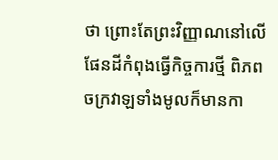ថា ព្រោះតែព្រះវិញ្ញាណនៅលើផែនដីកំពុងធ្វើកិច្ចការថ្មី ពិភពចក្រវាឡទាំងមូលក៏មានកា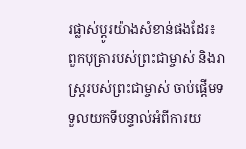រផ្លាស់ប្ដូរយ៉ាងសំខាន់ផងដែរ៖ ពួកបុត្រារបស់ព្រះជាម្ចាស់ និងរាស្ត្ររបស់ព្រះជាម្ចាស់ ចាប់ផ្ដើមទទួលយកទីបន្ទាល់អំពីការយ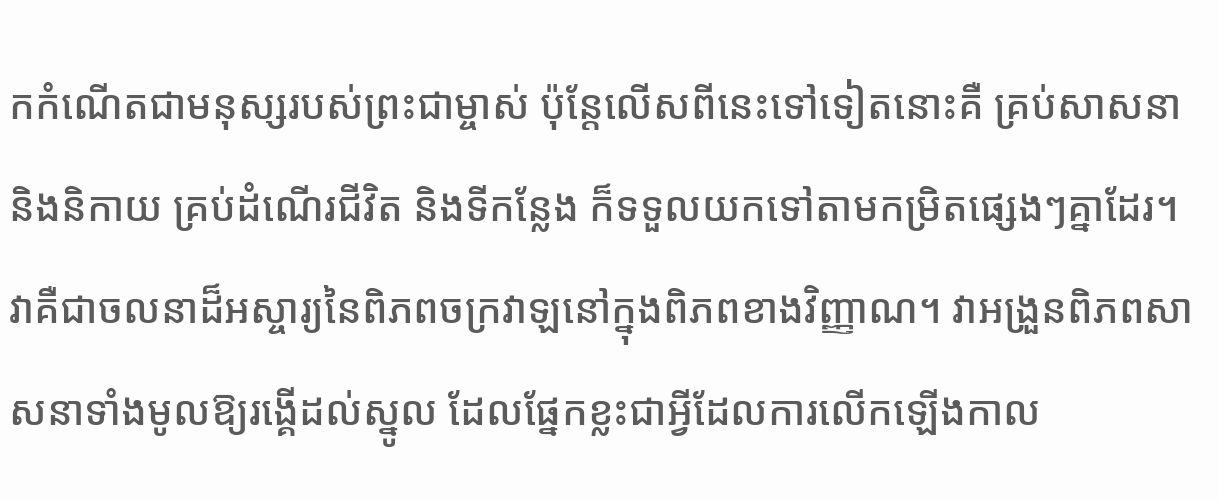កកំណើតជាមនុស្សរបស់ព្រះជាម្ចាស់ ប៉ុន្តែលើសពីនេះទៅទៀតនោះគឺ គ្រប់សាសនា និងនិកាយ គ្រប់ដំណើរជីវិត និងទីកន្លែង ក៏ទទួលយកទៅតាមកម្រិតផ្សេងៗគ្នាដែរ។ វាគឺជាចលនាដ៏អស្ចារ្យនៃពិភពចក្រវាឡនៅក្នុងពិភពខាងវិញ្ញាណ។ វាអង្រួនពិភពសាសនាទាំងមូលឱ្យរង្គើដល់ស្នូល ដែលផ្នែកខ្លះជាអ្វីដែលការលើកឡើងកាល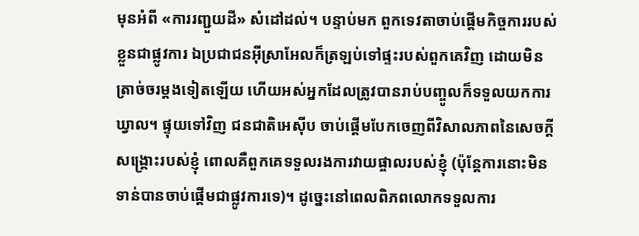មុនអំពី «ការរញ្ជួយដី» សំដៅដល់។ បន្ទាប់មក ពួកទេវតាចាប់ផ្ដើមកិច្ចការរបស់ខ្លួនជាផ្លូវការ ឯប្រជាជនអ៊ីស្រាអែលក៏ត្រឡប់ទៅផ្ទះរបស់ពួកគេវិញ ដោយមិនត្រាច់ចរម្ដងទៀតឡើយ ហើយអស់អ្នកដែលត្រូវបានរាប់បញ្ចូលក៏ទទួលយកការឃ្វាល។ ផ្ទុយទៅវិញ ជនជាតិអេស៊ីប ចាប់ផ្ដើមបែកចេញពីវិសាលភាពនៃសេចក្ដីសង្គ្រោះរបស់ខ្ញុំ ពោលគឺពួកគេទទួលរងការវាយផ្ចាលរបស់ខ្ញុំ (ប៉ុន្តែការនោះមិនទាន់បានចាប់ផ្ដើមជាផ្លូវការទេ)។ ដូច្នេះនៅពេលពិភពលោកទទួលការ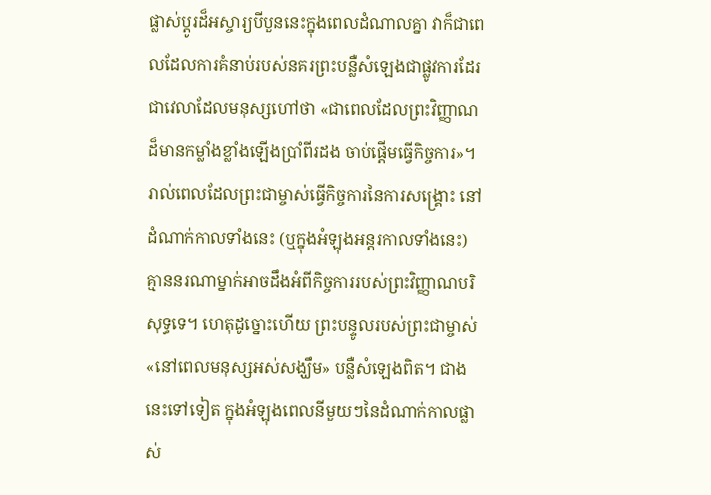ផ្លាស់ប្ដូរដ៏អស្ចារ្យបីបួននេះក្នុងពេលដំណាលគ្នា វាក៏ជាពេលដែលការគំនាប់របស់នគរព្រះបន្លឺសំឡេងជាផ្លូវការដែរ ជាវេលាដែលមនុស្សហៅថា «ជាពេលដែលព្រះវិញ្ញាណដ៏មានកម្លាំងខ្លាំងឡើងប្រាំពីរដង ចាប់ផ្ដើមធ្វើកិច្ចការ»។ រាល់ពេលដែលព្រះជាម្ចាស់ធ្វើកិច្ចការនៃការសង្គ្រោះ នៅដំណាក់កាលទាំងនេះ (ឬក្នុងអំឡុងអន្តរកាលទាំងនេះ) គ្មាននរណាម្នាក់អាចដឹងអំពីកិច្ចការរបស់ព្រះវិញ្ញាណបរិសុទ្ធទេ។ ហេតុដូច្នោះហើយ ព្រះបន្ទូលរបស់ព្រះជាម្ចាស់ «នៅពេលមនុស្សអស់សង្ឃឹម» បន្លឺសំឡេងពិត។ ជាងនេះទៅទៀត ក្នុងអំឡុងពេលនីមួយៗនៃដំណាក់កាលផ្លាស់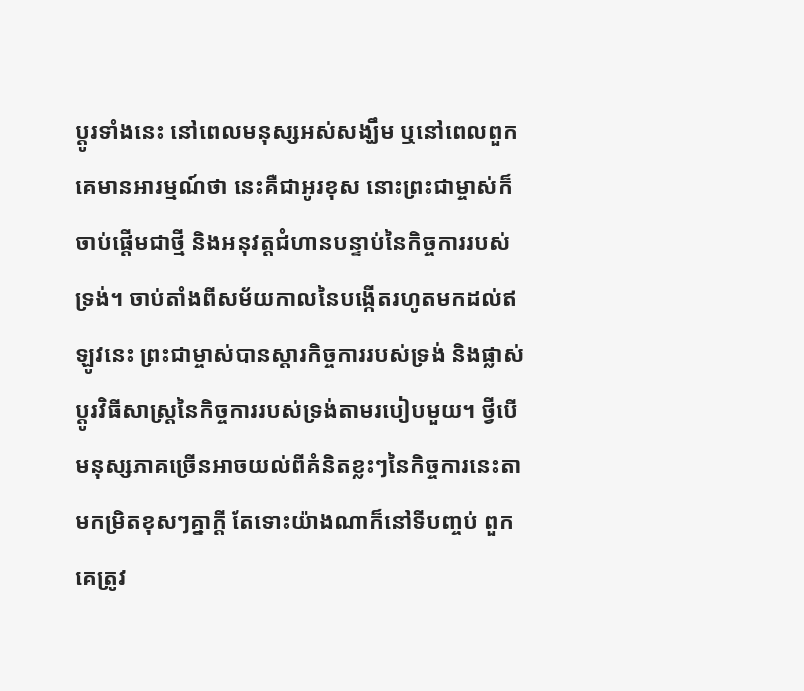ប្ដូរទាំងនេះ នៅពេលមនុស្សអស់សង្ឃឹម ឬនៅពេលពួកគេមានអារម្មណ៍ថា នេះគឺជាអូរខុស នោះព្រះជាម្ចាស់ក៏ចាប់ផ្ដើមជាថ្មី និងអនុវត្តជំហានបន្ទាប់នៃកិច្ចការរបស់ទ្រង់។ ចាប់តាំងពីសម័យកាលនៃបង្កើតរហូតមកដល់ឥឡូវនេះ ព្រះជាម្ចាស់បានស្ដារកិច្ចការរបស់ទ្រង់ និងផ្លាស់ប្ដូរវិធីសាស្ត្រនៃកិច្ចការរបស់ទ្រង់តាមរបៀបមួយ។ ថ្វីបើមនុស្សភាគច្រើនអាចយល់ពីគំនិតខ្លះៗនៃកិច្ចការនេះតាមកម្រិតខុសៗគ្នាក្ដី តែទោះយ៉ាងណាក៏នៅទីបញ្ចប់ ពួកគេត្រូវ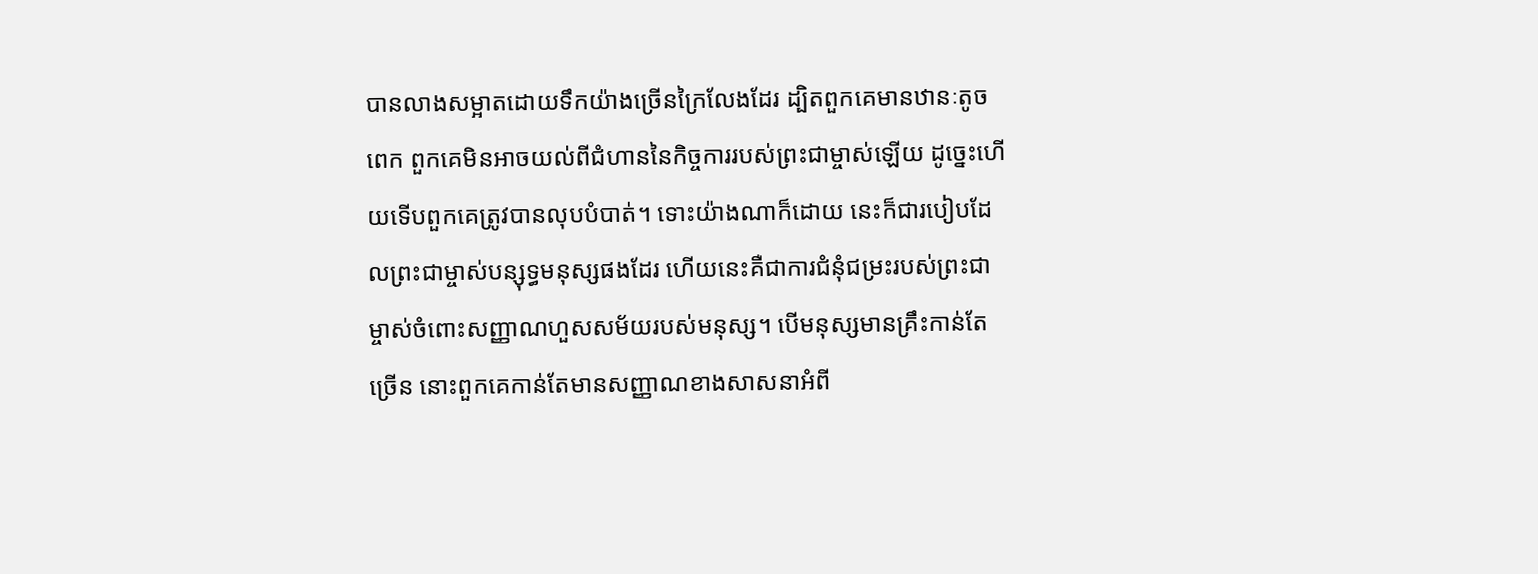បានលាងសម្អាតដោយទឹកយ៉ាងច្រើនក្រៃលែងដែរ ដ្បិតពួកគេមានឋានៈតូចពេក ពួកគេមិនអាចយល់ពីជំហាននៃកិច្ចការរបស់ព្រះជាម្ចាស់ឡើយ ដូច្នេះហើយទើបពួកគេត្រូវបានលុបបំបាត់។ ទោះយ៉ាងណាក៏ដោយ នេះក៏ជារបៀបដែលព្រះជាម្ចាស់បន្សុទ្ធមនុស្សផងដែរ ហើយនេះគឺជាការជំនុំជម្រះរបស់ព្រះជាម្ចាស់ចំពោះសញ្ញាណហួសសម័យរបស់មនុស្ស។ បើមនុស្សមានគ្រឹះកាន់តែច្រើន នោះពួកគេកាន់តែមានសញ្ញាណខាងសាសនាអំពី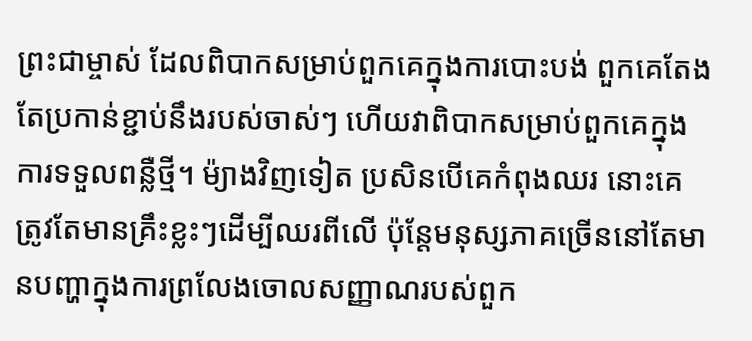ព្រះជាម្ចាស់ ដែលពិបាកសម្រាប់ពួកគេក្នុងការបោះបង់ ពួកគេតែងតែប្រកាន់ខ្ជាប់នឹងរបស់ចាស់ៗ ហើយវាពិបាកសម្រាប់ពួកគេក្នុងការទទួលពន្លឺថ្មី។ ម៉្យាងវិញទៀត ប្រសិនបើគេកំពុងឈរ នោះគេត្រូវតែមានគ្រឹះខ្លះៗដើម្បីឈរពីលើ ប៉ុន្តែមនុស្សភាគច្រើននៅតែមានបញ្ហាក្នុងការព្រលែងចោលសញ្ញាណរបស់ពួក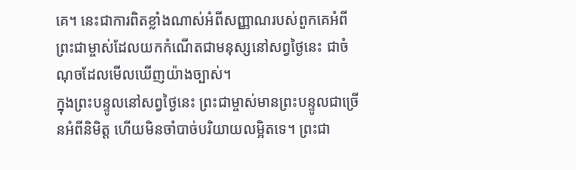គេ។ នេះជាការពិតខ្លាំងណាស់អំពីសញ្ញាណរបស់ពួកគេអំពីព្រះជាម្ចាស់ដែលយកកំណើតជាមនុស្សនៅសព្វថ្ងៃនេះ ជាចំណុចដែលមើលឃើញយ៉ាងច្បាស់។
ក្នុងព្រះបន្ទូលនៅសព្វថ្ងៃនេះ ព្រះជាម្ចាស់មានព្រះបន្ទូលជាច្រើនអំពីនិមិត្ត ហើយមិនចាំបាច់បរិយាយលម្អិតទេ។ ព្រះជា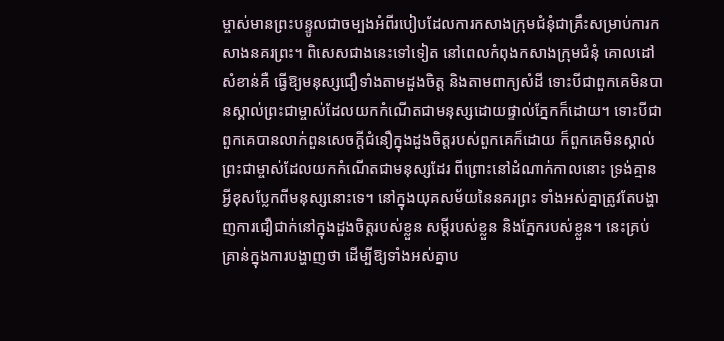ម្ចាស់មានព្រះបន្ទូលជាចម្បងអំពីរបៀបដែលការកសាងក្រុមជំនុំជាគ្រឹះសម្រាប់ការកសាងនគរព្រះ។ ពិសេសជាងនេះទៅទៀត នៅពេលកំពុងកសាងក្រុមជំនុំ គោលដៅសំខាន់គឺ ធ្វើឱ្យមនុស្សជឿទាំងតាមដួងចិត្ត និងតាមពាក្យសំដី ទោះបីជាពួកគេមិនបានស្គាល់ព្រះជាម្ចាស់ដែលយកកំណើតជាមនុស្សដោយផ្ទាល់ភ្នែកក៏ដោយ។ ទោះបីជាពួកគេបានលាក់ពួនសេចក្ដីជំនឿក្នុងដួងចិត្តរបស់ពួកគេក៏ដោយ ក៏ពួកគេមិនស្គាល់ព្រះជាម្ចាស់ដែលយកកំណើតជាមនុស្សដែរ ពីព្រោះនៅដំណាក់កាលនោះ ទ្រង់គ្មានអ្វីខុសប្លែកពីមនុស្សនោះទេ។ នៅក្នុងយុគសម័យនៃនគរព្រះ ទាំងអស់គ្នាត្រូវតែបង្ហាញការជឿជាក់នៅក្នុងដួងចិត្តរបស់ខ្លួន សម្ដីរបស់ខ្លួន និងភ្នែករបស់ខ្លួន។ នេះគ្រប់គ្រាន់ក្នុងការបង្ហាញថា ដើម្បីឱ្យទាំងអស់គ្នាប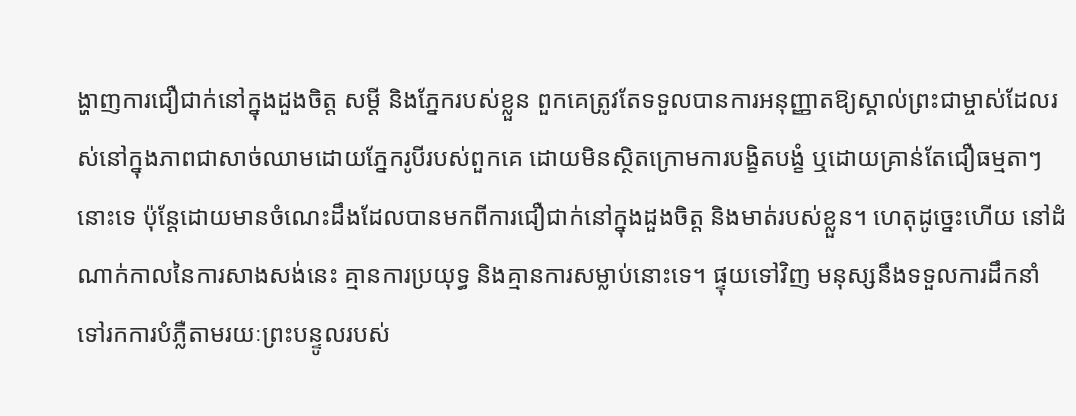ង្ហាញការជឿជាក់នៅក្នុងដួងចិត្ត សម្ដី និងភ្នែករបស់ខ្លួន ពួកគេត្រូវតែទទួលបានការអនុញ្ញាតឱ្យស្គាល់ព្រះជាម្ចាស់ដែលរស់នៅក្នុងភាពជាសាច់ឈាមដោយភ្នែករូបីរបស់ពួកគេ ដោយមិនស្ថិតក្រោមការបង្ខិតបង្ខំ ឬដោយគ្រាន់តែជឿធម្មតាៗនោះទេ ប៉ុន្តែដោយមានចំណេះដឹងដែលបានមកពីការជឿជាក់នៅក្នុងដួងចិត្ត និងមាត់របស់ខ្លួន។ ហេតុដូច្នេះហើយ នៅដំណាក់កាលនៃការសាងសង់នេះ គ្មានការប្រយុទ្ធ និងគ្មានការសម្លាប់នោះទេ។ ផ្ទុយទៅវិញ មនុស្សនឹងទទួលការដឹកនាំទៅរកការបំភ្លឺតាមរយៈព្រះបន្ទូលរបស់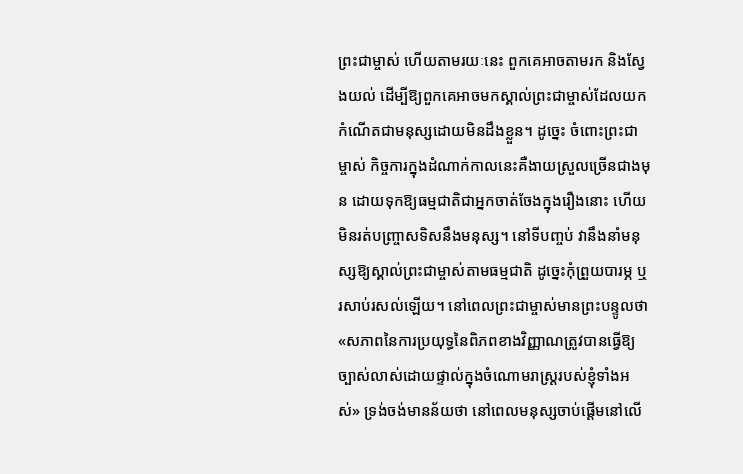ព្រះជាម្ចាស់ ហើយតាមរយៈនេះ ពួកគេអាចតាមរក និងស្វែងយល់ ដើម្បីឱ្យពួកគេអាចមកស្គាល់ព្រះជាម្ចាស់ដែលយកកំណើតជាមនុស្សដោយមិនដឹងខ្លួន។ ដូច្នេះ ចំពោះព្រះជាម្ចាស់ កិច្ចការក្នុងដំណាក់កាលនេះគឺងាយស្រួលច្រើនជាងមុន ដោយទុកឱ្យធម្មជាតិជាអ្នកចាត់ចែងក្នុងរឿងនោះ ហើយមិនរត់បញ្ច្រាសទិសនឹងមនុស្ស។ នៅទីបញ្ចប់ វានឹងនាំមនុស្សឱ្យស្គាល់ព្រះជាម្ចាស់តាមធម្មជាតិ ដូច្នេះកុំព្រួយបារម្ភ ឬរសាប់រសល់ឡើយ។ នៅពេលព្រះជាម្ចាស់មានព្រះបន្ទូលថា «សភាពនៃការប្រយុទ្ធនៃពិភពខាងវិញ្ញាណត្រូវបានធ្វើឱ្យច្បាស់លាស់ដោយផ្ទាល់ក្នុងចំណោមរាស្ត្ររបស់ខ្ញុំទាំងអស់» ទ្រង់ចង់មានន័យថា នៅពេលមនុស្សចាប់ផ្ដើមនៅលើ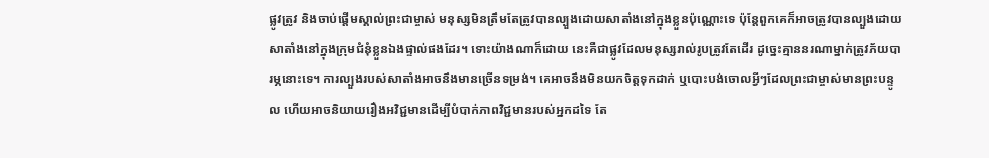ផ្លូវត្រូវ និងចាប់ផ្ដើមស្គាល់ព្រះជាម្ចាស់ មនុស្សមិនត្រឹមតែត្រូវបានល្បួងដោយសាតាំងនៅក្នុងខ្លួនប៉ុណ្ណោះទេ ប៉ុន្តែពួកគេក៏អាចត្រូវបានល្បួងដោយសាតាំងនៅក្នុងក្រុមជំនុំខ្លួនឯងផ្ទាល់ផងដែរ។ ទោះយ៉ាងណាក៏ដោយ នេះគឺជាផ្លូវដែលមនុស្សរាល់រូបត្រូវតែដើរ ដូច្នេះគ្មាននរណាម្នាក់ត្រូវភ័យបារម្ភនោះទេ។ ការល្បួងរបស់សាតាំងអាចនឹងមានច្រើនទម្រង់។ គេអាចនឹងមិនយកចិត្តទុកដាក់ ឬបោះបង់ចោលអ្វីៗដែលព្រះជាម្ចាស់មានព្រះបន្ទូល ហើយអាចនិយាយរឿងអវិជ្ជមានដើម្បីបំបាក់ភាពវិជ្ជមានរបស់អ្នកដទៃ តែ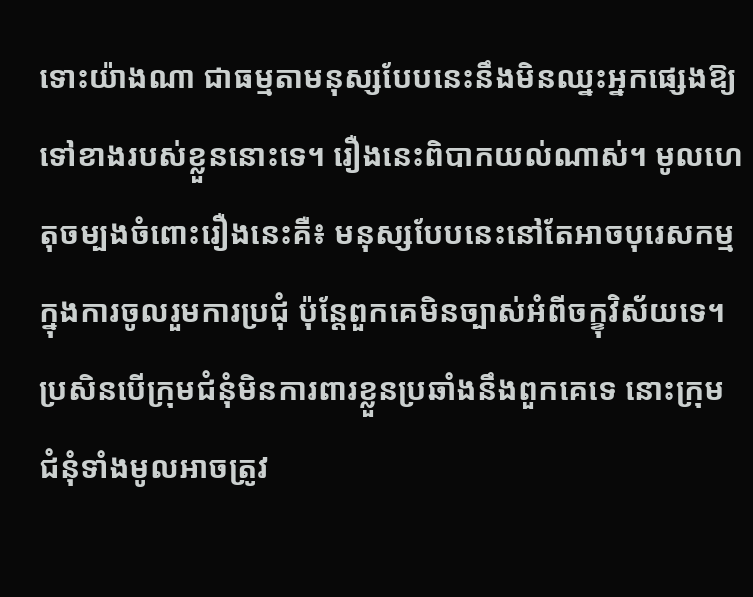ទោះយ៉ាងណា ជាធម្មតាមនុស្សបែបនេះនឹងមិនឈ្នះអ្នកផ្សេងឱ្យទៅខាងរបស់ខ្លួននោះទេ។ រឿងនេះពិបាកយល់ណាស់។ មូលហេតុចម្បងចំពោះរឿងនេះគឺ៖ មនុស្សបែបនេះនៅតែអាចបុរេសកម្មក្នុងការចូលរួមការប្រជុំ ប៉ុន្តែពួកគេមិនច្បាស់អំពីចក្ខុវិស័យទេ។ ប្រសិនបើក្រុមជំនុំមិនការពារខ្លួនប្រឆាំងនឹងពួកគេទេ នោះក្រុមជំនុំទាំងមូលអាចត្រូវ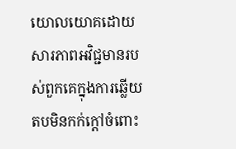យោលយោគដោយសារភាពអវិជ្ជមានរបស់ពួកគេក្នុងការឆ្លើយតបមិនកក់ក្ដៅចំពោះ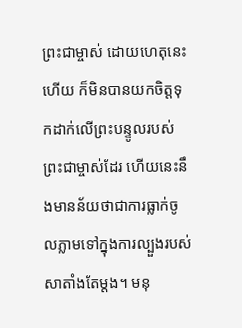ព្រះជាម្ចាស់ ដោយហេតុនេះហើយ ក៏មិនបានយកចិត្តទុកដាក់លើព្រះបន្ទូលរបស់ព្រះជាម្ចាស់ដែរ ហើយនេះនឹងមានន័យថាជាការធ្លាក់ចូលភ្លាមទៅក្នុងការល្បួងរបស់សាតាំងតែម្ដង។ មនុ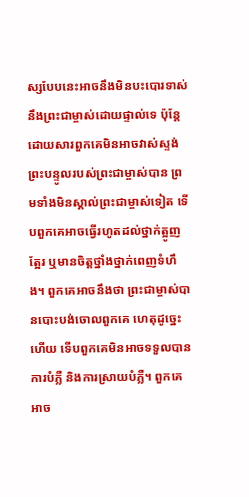ស្សបែបនេះអាចនឹងមិនបះបោរទាស់នឹងព្រះជាម្ចាស់ដោយផ្ទាល់ទេ ប៉ុន្តែដោយសារពួកគេមិនអាចវាស់ស្ទង់ព្រះបន្ទូលរបស់ព្រះជាម្ចាស់បាន ព្រមទាំងមិនស្គាល់ព្រះជាម្ចាស់ទៀត ទើបពួកគេអាចធ្វើរហូតដល់ថ្នាក់ត្អូញត្អែរ ឬមានចិត្តថ្នាំងថ្នាក់ពេញទំហឹង។ ពួកគេអាចនឹងថា ព្រះជាម្ចាស់បានបោះបង់ចោលពួកគេ ហេតុដូច្នេះហើយ ទើបពួកគេមិនអាចទទួលបានការបំភ្លឺ និងការស្រាយបំភ្លឺ។ ពួកគេអាច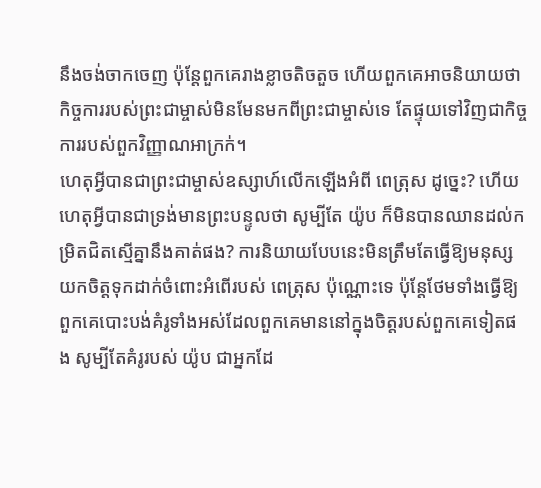នឹងចង់ចាកចេញ ប៉ុន្តែពួកគេរាងខ្លាចតិចតួច ហើយពួកគេអាចនិយាយថា កិច្ចការរបស់ព្រះជាម្ចាស់មិនមែនមកពីព្រះជាម្ចាស់ទេ តែផ្ទុយទៅវិញជាកិច្ចការរបស់ពួកវិញ្ញាណអាក្រក់។
ហេតុអ្វីបានជាព្រះជាម្ចាស់ឧស្សាហ៍លើកឡើងអំពី ពេត្រុស ដូច្នេះ? ហើយហេតុអ្វីបានជាទ្រង់មានព្រះបន្ទូលថា សូម្បីតែ យ៉ូប ក៏មិនបានឈានដល់កម្រិតជិតស្មើគ្នានឹងគាត់ផង? ការនិយាយបែបនេះមិនត្រឹមតែធ្វើឱ្យមនុស្សយកចិត្តទុកដាក់ចំពោះអំពើរបស់ ពេត្រុស ប៉ុណ្ណោះទេ ប៉ុន្តែថែមទាំងធ្វើឱ្យពួកគេបោះបង់គំរូទាំងអស់ដែលពួកគេមាននៅក្នុងចិត្តរបស់ពួកគេទៀតផង សូម្បីតែគំរូរបស់ យ៉ូប ជាអ្នកដែ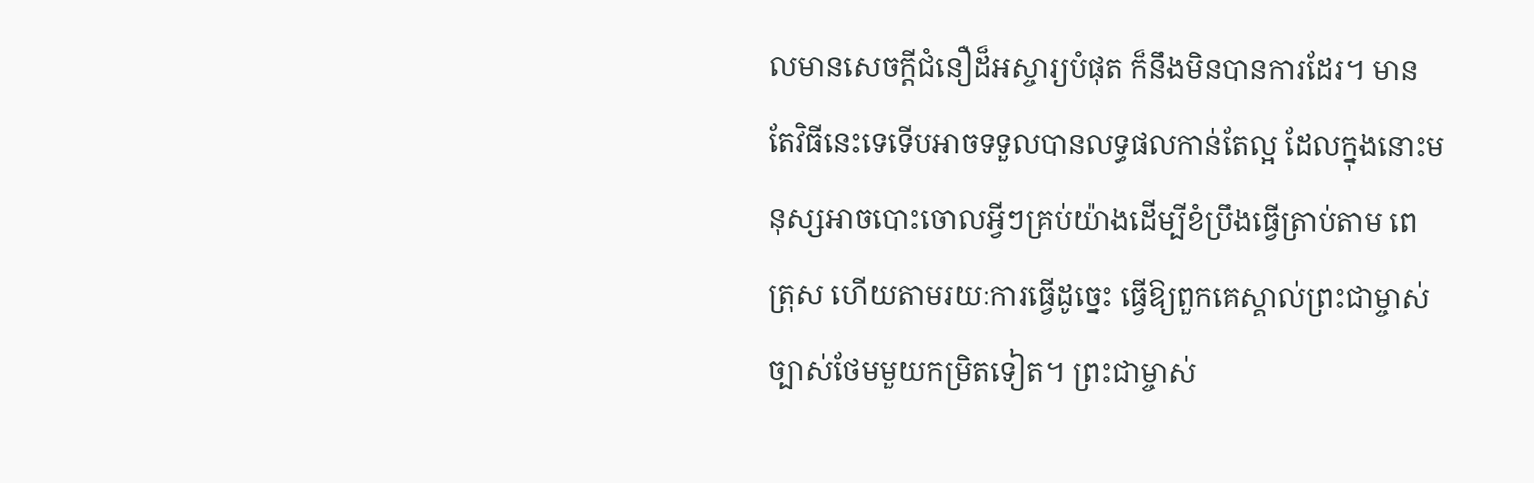លមានសេចក្ដីជំនឿដ៏អស្ចារ្យបំផុត ក៏នឹងមិនបានការដែរ។ មានតែវិធីនេះទេទើបអាចទទួលបានលទ្ធផលកាន់តែល្អ ដែលក្នុងនោះមនុស្សអាចបោះចោលអ្វីៗគ្រប់យ៉ាងដើម្បីខំប្រឹងធ្វើត្រាប់តាម ពេត្រុស ហើយតាមរយៈការធ្វើដូច្នេះ ធ្វើឱ្យពួកគេស្គាល់ព្រះជាម្ចាស់ច្បាស់ថែមមួយកម្រិតទៀត។ ព្រះជាម្ចាស់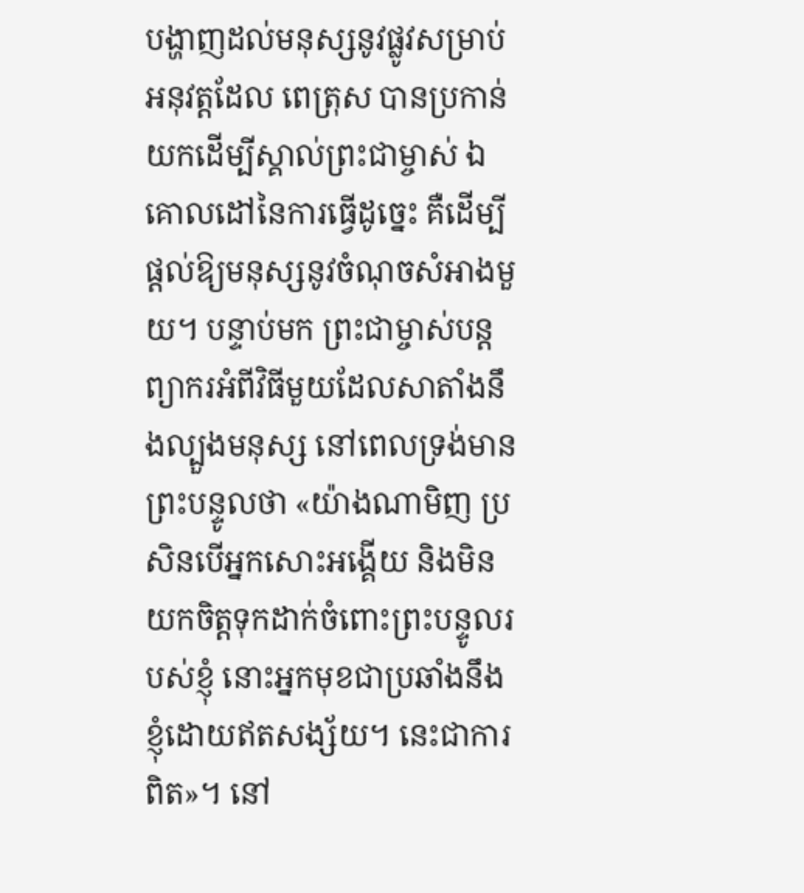បង្ហាញដល់មនុស្សនូវផ្លូវសម្រាប់អនុវត្តដែល ពេត្រុស បានប្រកាន់យកដើម្បីស្គាល់ព្រះជាម្ចាស់ ឯគោលដៅនៃការធ្វើដូច្នេះ គឺដើម្បីផ្ដល់ឱ្យមនុស្សនូវចំណុចសំអាងមួយ។ បន្ទាប់មក ព្រះជាម្ចាស់បន្តព្យាករអំពីវិធីមួយដែលសាតាំងនឹងល្បួងមនុស្ស នៅពេលទ្រង់មានព្រះបន្ទូលថា «យ៉ាងណាមិញ ប្រសិនបើអ្នកសោះអង្គើយ និងមិនយកចិត្តទុកដាក់ចំពោះព្រះបន្ទូលរបស់ខ្ញុំ នោះអ្នកមុខជាប្រឆាំងនឹងខ្ញុំដោយឥតសង្ស័យ។ នេះជាការពិត»។ នៅ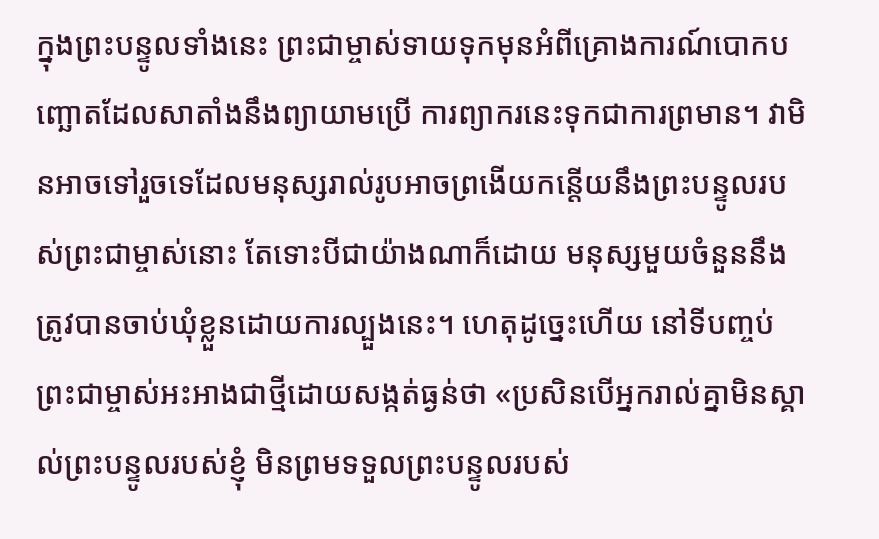ក្នុងព្រះបន្ទូលទាំងនេះ ព្រះជាម្ចាស់ទាយទុកមុនអំពីគ្រោងការណ៍បោកបញ្ឆោតដែលសាតាំងនឹងព្យាយាមប្រើ ការព្យាករនេះទុកជាការព្រមាន។ វាមិនអាចទៅរួចទេដែលមនុស្សរាល់រូបអាចព្រងើយកន្តើយនឹងព្រះបន្ទូលរបស់ព្រះជាម្ចាស់នោះ តែទោះបីជាយ៉ាងណាក៏ដោយ មនុស្សមួយចំនួននឹងត្រូវបានចាប់ឃុំខ្លួនដោយការល្បួងនេះ។ ហេតុដូច្នេះហើយ នៅទីបញ្ចប់ ព្រះជាម្ចាស់អះអាងជាថ្មីដោយសង្កត់ធ្ងន់ថា «ប្រសិនបើអ្នករាល់គ្នាមិនស្គាល់ព្រះបន្ទូលរបស់ខ្ញុំ មិនព្រមទទួលព្រះបន្ទូលរបស់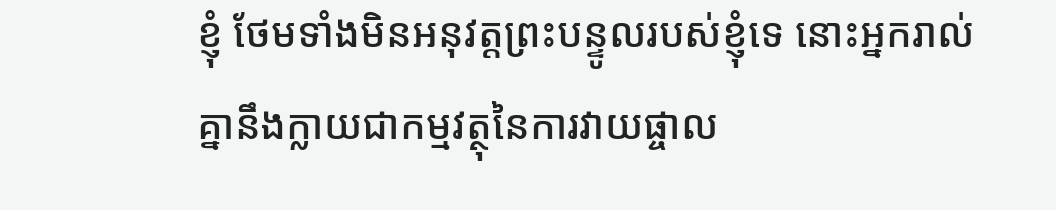ខ្ញុំ ថែមទាំងមិនអនុវត្តព្រះបន្ទូលរបស់ខ្ញុំទេ នោះអ្នករាល់គ្នានឹងក្លាយជាកម្មវត្ថុនៃការវាយផ្ចាល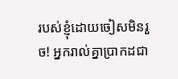របស់ខ្ញុំដោយចៀសមិនរួច! អ្នករាល់គ្នាប្រាកដជា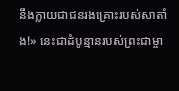នឹងក្លាយជាជនរងគ្រោះរបស់សាតាំង!» នេះជាដំបូន្មានរបស់ព្រះជាម្ចា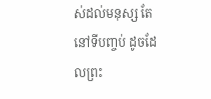ស់ដល់មនុស្ស តែនៅទីបញ្ចប់ ដូចដែលព្រះ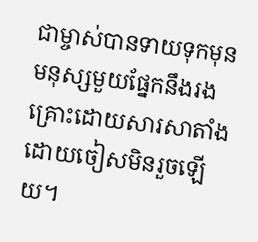ជាម្ចាស់បានទាយទុកមុន មនុស្សមួយផ្នែកនឹងរងគ្រោះដោយសារសាតាំងដោយចៀសមិនរួចឡើយ។